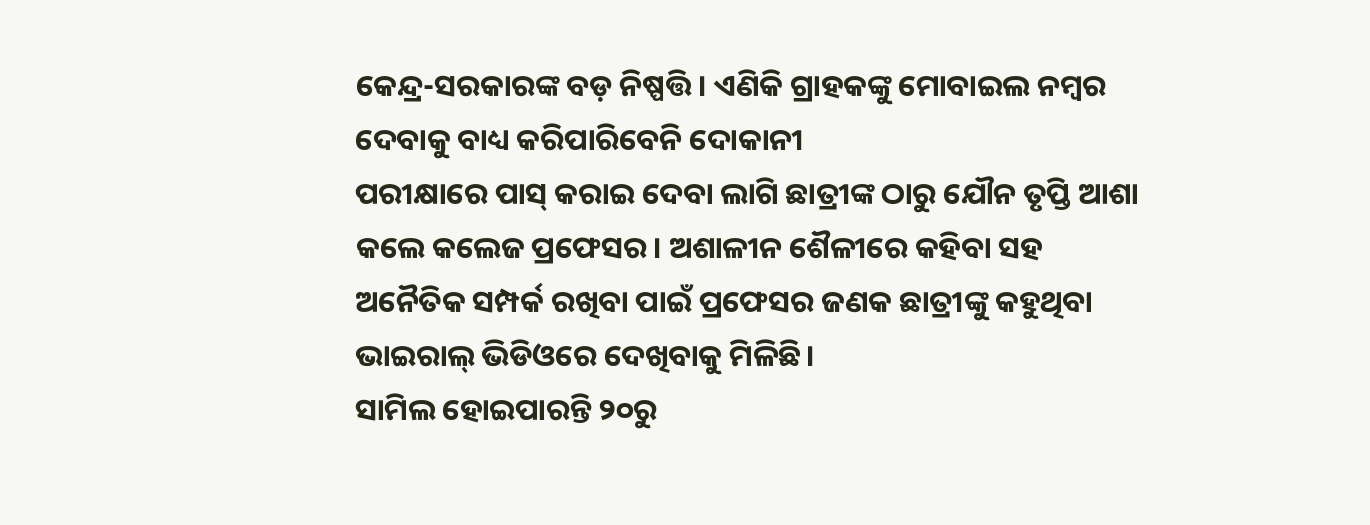କେନ୍ଦ୍ର-ସରକାରଙ୍କ ବଡ଼ ନିଷ୍ପତ୍ତି । ଏଣିକି ଗ୍ରାହକଙ୍କୁ ମୋବାଇଲ ନମ୍ବର ଦେବାକୁ ବାଧ୍ୟ କରିପାରିବେନି ଦୋକାନୀ
ପରୀକ୍ଷାରେ ପାସ୍ କରାଇ ଦେବା ଲାଗି ଛାତ୍ରୀଙ୍କ ଠାରୁ ଯୌନ ତୃପ୍ତି ଆଶା କଲେ କଲେଜ ପ୍ରଫେସର। ଅଶାଳୀନ ଶୈଳୀରେ କହିବା ସହ ଅନୈତିକ ସମ୍ପର୍କ ରଖିବା ପାଇଁ ପ୍ରଫେସର ଜଣକ ଛାତ୍ରୀଙ୍କୁ କହୁଥିବା ଭାଇରାଲ୍ ଭିଡିଓରେ ଦେଖିବାକୁ ମିଳିଛି।
ସାମିଲ ହୋଇପାରନ୍ତି ୨୦ରୁ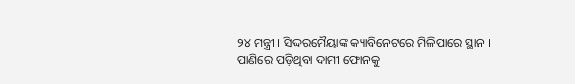୨୪ ମନ୍ତ୍ରୀ । ସିଦ୍ଦରମୈୟାଙ୍କ କ୍ୟାବିନେଟରେ ମିଳିପାରେ ସ୍ଥାନ ।
ପାଣିରେ ପଡ଼ିଥିବା ଦାମୀ ଫୋନକୁ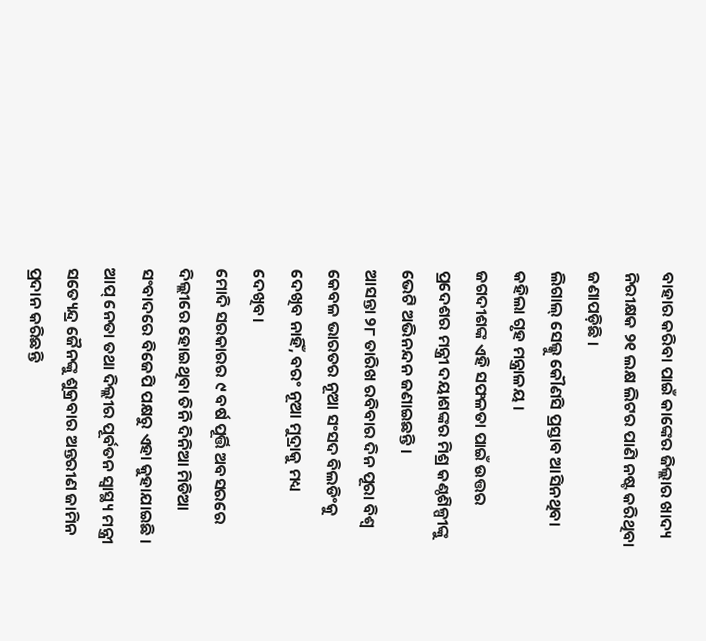ବାହାର କରିବା ପାଇଁ କାଙ୍କେର ଜିଲ୍ଲାର ଖାଦ୍ୟ ନିରୀକ୍ଷକ ୨୧ ଲକ୍ଷ ଲିଟର ପାଣି ନଷ୍ଟ କରିଥିବା ଜଣାପଡ଼ିଛି ।
ଲିଗାଲ୍ ସେଲ୍କୁ କୌଣସି ପ୍ରସ୍ତାବ ଆସିନଥିବା କହିଲା ଗୃହ ମନ୍ତ୍ରାଳୟ ।
ଜଗଦୀଶଙ୍କ ଏହି ସଫଳତା ପାଇଁ ଉତ୍ତର ପ୍ରଦେଶର ମନ୍ତ୍ରୀ ଦୟାଶଙ୍କର ମିଶ୍ର କଣ୍ଠଶିଳ୍ପୀଙ୍କୁ ଭେଟି ଅଭିନନ୍ଦନ ଜଣାଇଛନ୍ତି ।
ଆସନ୍ତା ୨୮ ତାରିଖ ରବିବାର ଦିନ ପୂରା ବିଶ୍ୱ କେବଳ ଭାରତର ନୂଆ ସଂସଦ ବିଲଡିଂକୁ ଦେଖିବ ନାହିଁ, ବରଂ ନୂଆ ମୁଦ୍ରାକୁ ମଧ୍ୟ ଦେଖିବ।
ମୋଦି ସରକାରର ୯ ବର୍ଷ ପୂର୍ତ୍ତି ଅବସରରେ ଦିଲ୍ଲୀରେ ହୋଇଥିବା ତିନି ଦିନିଆ ମିଡିଆ ସଂବାଦରେ ବିଜେପି ପକ୍ଷରୁ ଏହା କୁହାଯାଇଛି ।
ଆପ୍ ନେତା ତଥା ଦିଲ୍ଲୀର ପୂର୍ବତନ ସ୍ୱାସ୍ଥ୍ୟ ମନ୍ତ୍ରୀ ସତ୍ୟେନ୍ଦ୍ର ଜୈନଙ୍କୁ ଶୁକ୍ରବାର ଅନ୍ତରୀଣ ଜାମିନ ପ୍ରଦାନ କରିଛନ୍ତି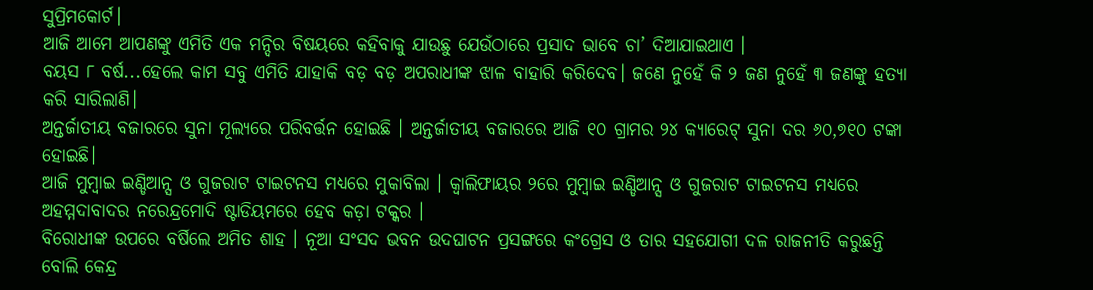ସୁପ୍ରିମକୋର୍ଟ।
ଆଜି ଆମେ ଆପଣଙ୍କୁ ଏମିତି ଏକ ମନ୍ଦିର ବିଷୟରେ କହିବାକୁ ଯାଉଛୁ ଯେଉଁଠାରେ ପ୍ରସାଦ ଭାବେ ଚା’ ଦିଆଯାଇଥାଏ ।
ବୟସ ୮ ବର୍ଷ...ହେଲେ କାମ ସବୁ ଏମିତି ଯାହାକି ବଡ଼ ବଡ଼ ଅପରାଧୀଙ୍କ ଝାଳ ବାହାରି କରିଦେବ। ଜଣେ ନୁହେଁ କି ୨ ଜଣ ନୁହେଁ ୩ ଜଣଙ୍କୁ ହତ୍ୟା କରି ସାରିଲାଣି।
ଅନ୍ତର୍ଜାତୀୟ ବଜାରରେ ସୁନା ମୂଲ୍ୟରେ ପରିବର୍ତ୍ତନ ହୋଇଛି । ଅନ୍ତର୍ଜାତୀୟ ବଜାରରେ ଆଜି ୧୦ ଗ୍ରାମର ୨୪ କ୍ୟାରେଟ୍ ସୁନା ଦର ୬୦,୭୧୦ ଟଙ୍କା ହୋଇଛି।
ଆଜି ମୁମ୍ବାଇ ଇଣ୍ଡିଆନ୍ସ ଓ ଗୁଜରାଟ ଟାଇଟନସ ମଧ୍ୟରେ ମୁକାବିଲା । କ୍ୱାଲିଫାୟର ୨ରେ ମୁମ୍ବାଇ ଇଣ୍ଡିଆନ୍ସ ଓ ଗୁଜରାଟ ଟାଇଟନସ ମଧ୍ୟରେ ଅହମ୍ମଦାବାଦର ନରେନ୍ଦ୍ରମୋଦି ଷ୍ଟାଡିୟମରେ ହେବ କଡ଼ା ଟକ୍କର ।
ବିରୋଧୀଙ୍କ ଉପରେ ବର୍ଷିଲେ ଅମିତ ଶାହ । ନୂଆ ସଂସଦ ଭବନ ଉଦଘାଟନ ପ୍ରସଙ୍ଗରେ କଂଗ୍ରେସ ଓ ତାର ସହଯୋଗୀ ଦଳ ରାଜନୀତି କରୁଛନ୍ତି ବୋଲି କେନ୍ଦ୍ର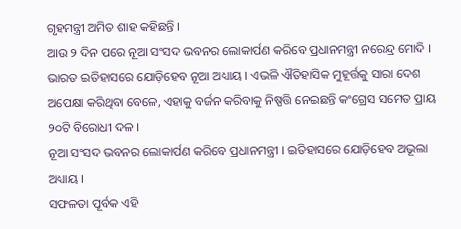ଗୃହମନ୍ତ୍ରୀ ଅମିତ ଶାହ କହିଛନ୍ତି ।
ଆଉ ୨ ଦିନ ପରେ ନୂଆ ସଂସଦ ଭବନର ଲୋକାର୍ପଣ କରିବେ ପ୍ରଧାନମନ୍ତ୍ରୀ ନରେନ୍ଦ୍ର ମୋଦି । ଭାରତ ଇତିହାସରେ ଯୋଡ଼ିହେବ ନୂଆ ଅଧ୍ୟାୟ । ଏଭଳି ଐତିହାସିକ ମୁହୂର୍ତ୍ତକୁ ସାରା ଦେଶ ଅପେକ୍ଷା କରିଥିବା ବେଳେ, ଏହାକୁ ବର୍ଜନ କରିବାକୁ ନିଷ୍ପତ୍ତି ନେଇଛନ୍ତି କଂଗ୍ରେସ ସମେତ ପ୍ରାୟ ୨୦ଟି ବିରୋଧୀ ଦଳ ।
ନୂଆ ସଂସଦ ଭବନର ଲୋକାର୍ପଣ କରିବେ ପ୍ରଧାନମନ୍ତ୍ରୀ । ଇତିହାସରେ ଯୋଡ଼ିହେବ ଅଭୂଲା ଅଧ୍ୟାୟ ।
ସଫଳତା ପୂର୍ବକ ଏହି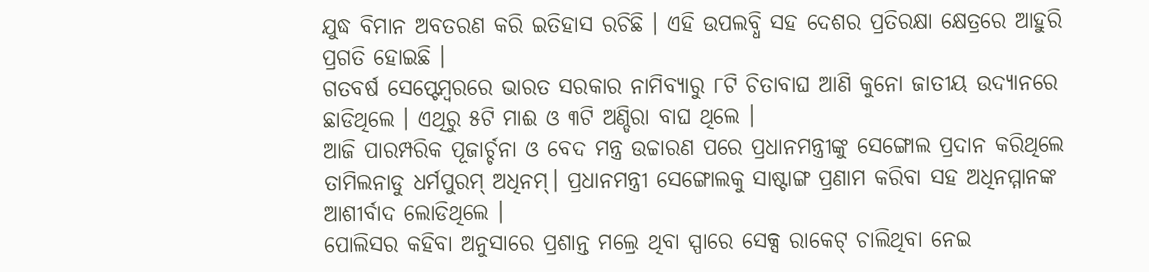ଯୁଦ୍ଧ ବିମାନ ଅବତରଣ କରି ଇତିହାସ ରଚିଛି । ଏହି ଉପଲବ୍ଧି ସହ ଦେଶର ପ୍ରତିରକ୍ଷା କ୍ଷେତ୍ରରେ ଆହୁରି ପ୍ରଗତି ହୋଇଛି ।
ଗତବର୍ଷ ସେପ୍ଟେମ୍ବରରେ ଭାରତ ସରକାର ନାମିବ୍ୟାରୁ ୮ଟି ଚିତାବାଘ ଆଣି କୁନୋ ଜାତୀୟ ଉଦ୍ୟାନରେ ଛାଡିଥିଲେ । ଏଥିରୁ ୫ଟି ମାଈ ଓ ୩ଟି ଅଣ୍ଡିରା ବାଘ ଥିଲେ ।
ଆଜି ପାରମ୍ପରିକ ପୂଜାର୍ଚ୍ଚନା ଓ ବେଦ ମନ୍ତ୍ର ଉଚ୍ଚାରଣ ପରେ ପ୍ରଧାନମନ୍ତ୍ରୀଙ୍କୁ ସେଙ୍ଗୋଲ ପ୍ରଦାନ କରିଥିଲେ ତାମିଲନାଡୁ ଧର୍ମପୁରମ୍ ଅଧିନମ୍। ପ୍ରଧାନମନ୍ତ୍ରୀ ସେଙ୍ଗୋଲକୁ ସାଷ୍ଟାଙ୍ଗ ପ୍ରଣାମ କରିବା ସହ ଅଧିନମ୍ମାନଙ୍କ ଆଶୀର୍ବାଦ ଲୋଡିଥିଲେ ।
ପୋଲିସର କହିବା ଅନୁସାରେ ପ୍ରଶାନ୍ତ ମଲ୍ରେ ଥିବା ସ୍ପାରେ ସେକ୍ସ ରାକେଟ୍ ଚାଲିଥିବା ନେଇ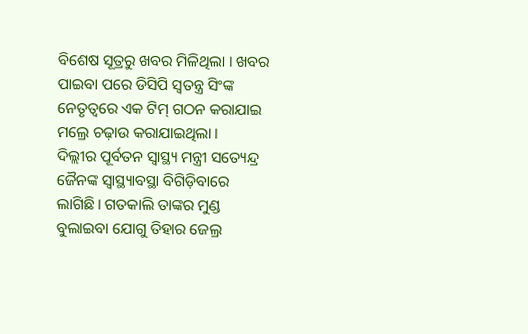ବିଶେଷ ସୂତ୍ରରୁ ଖବର ମିଳିଥିଲା । ଖବର ପାଇବା ପରେ ଡିସିପି ସ୍ୱତନ୍ତ୍ର ସିଂଙ୍କ ନେତୃତ୍ୱରେ ଏକ ଟିମ୍ ଗଠନ କରାଯାଇ ମଲ୍ରେ ଚଢ଼ାଉ କରାଯାଇଥିଲା ।
ଦିଲ୍ଲୀର ପୂର୍ବତନ ସ୍ୱାସ୍ଥ୍ୟ ମନ୍ତ୍ରୀ ସତ୍ୟେନ୍ଦ୍ର ଜୈନଙ୍କ ସ୍ୱାସ୍ଥ୍ୟାବସ୍ଥା ବିଗିଡ଼ିବାରେ ଲାଗିଛି। ଗତକାଲି ତାଙ୍କର ମୁଣ୍ଡ ବୁଲାଇବା ଯୋଗୁ ତିହାର ଜେଲ୍ର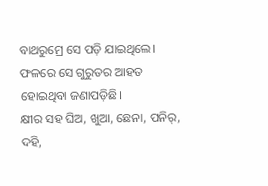ବାଥରୁମ୍ରେ ସେ ପଡ଼ି ଯାଇଥିଲେ। ଫଳରେ ସେ ଗୁରୁତର ଆହତ ହୋଇଥିବା ଜଣାପଡ଼ିଛି।
କ୍ଷୀର ସହ ଘିଅ, ଖୁଆ, ଛେନା, ପନିର୍, ଦହି,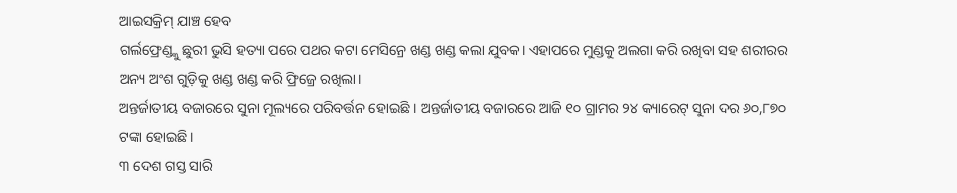ଆଇସକ୍ରିମ୍ ଯାଞ୍ଚ ହେବ
ଗର୍ଲଫ୍ରେଣ୍ଡ୍କୁ ଛୁରୀ ଭୁସି ହତ୍ୟା ପରେ ପଥର କଟା ମେସିନ୍ରେ ଖଣ୍ଡ ଖଣ୍ଡ କଲା ଯୁବକ। ଏହାପରେ ମୁଣ୍ଡକୁ ଅଲଗା କରି ରଖିବା ସହ ଶରୀରର ଅନ୍ୟ ଅଂଶ ଗୁଡ଼ିକୁ ଖଣ୍ଡ ଖଣ୍ଡ କରି ଫ୍ରିଜ୍ରେ ରଖିଲା।
ଅନ୍ତର୍ଜାତୀୟ ବଜାରରେ ସୁନା ମୂଲ୍ୟରେ ପରିବର୍ତ୍ତନ ହୋଇଛି । ଅନ୍ତର୍ଜାତୀୟ ବଜାରରେ ଆଜି ୧୦ ଗ୍ରାମର ୨୪ କ୍ୟାରେଟ୍ ସୁନା ଦର ୬୦,୮୭୦ ଟଙ୍କା ହୋଇଛି।
୩ ଦେଶ ଗସ୍ତ ସାରି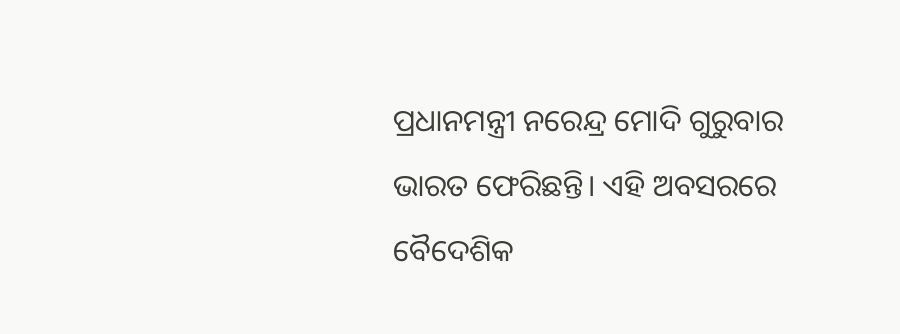ପ୍ରଧାନମନ୍ତ୍ରୀ ନରେନ୍ଦ୍ର ମୋଦି ଗୁରୁବାର ଭାରତ ଫେରିଛନ୍ତି। ଏହି ଅବସରରେ ବୈଦେଶିକ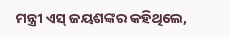ମନ୍ତ୍ରୀ ଏସ୍ ଜୟଶଙ୍କର କହିଥିଲେ,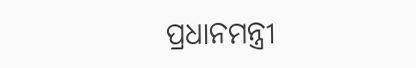ପ୍ରଧାନମନ୍ତ୍ରୀ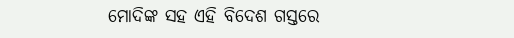ମୋଦିଙ୍କ ସହ ଏହି ବିଦେଶ ଗସ୍ତରେ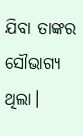ଯିବା ତାଙ୍କର ସୌଭାଗ୍ୟ ଥିଲା।